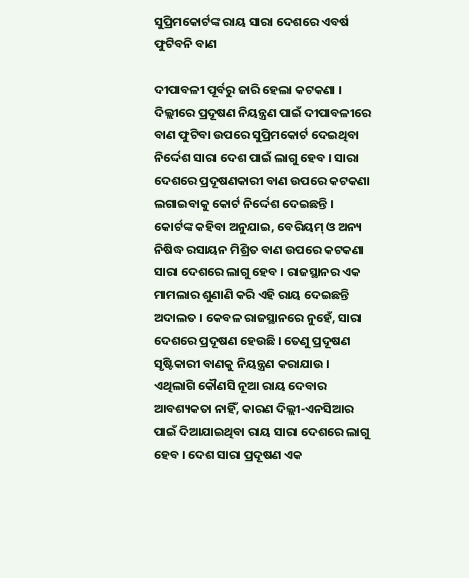ସୁପ୍ରିମକୋର୍ଟଙ୍କ ରାୟ ସାରା ଦେଶରେ ଏବର୍ଷ ଫୁଟିବନି ବାଣ

ଦୀପାବଳୀ ପୂର୍ବରୁ ଜାରି ହେଲା କଟକଣା । ଦିଲ୍ଲୀରେ ପ୍ରଦୂଷଣ ନିୟନ୍ତ୍ରଣ ପାଇଁ ଦୀପାବଳୀରେ ବାଣ ଫୁଟିବା ଉପରେ ସୁପ୍ରିମକୋର୍ଟ ଦେଇଥିବା ନିର୍ଦ୍ଦେଶ ସାରା ଦେଶ ପାଇଁ ଲାଗୁ ହେବ । ସାରା ଦେଶରେ ପ୍ରଦୂଷଣକାରୀ ବାଣ ଉପରେ କଟକଣା ଲଗାଇବାକୁ କୋର୍ଟ ନିର୍ଦ୍ଦେଶ ଦେଇଛନ୍ତି । କୋର୍ଟଙ୍କ କହିବା ଅନୁଯାଇ, ବେରିୟମ୍ ଓ ଅନ୍ୟ ନିଷିଦ୍ଧ ରସାୟନ ମିଶ୍ରିତ ବାଣ ଉପରେ କଟକଣା ସାରା ଦେଶରେ ଲାଗୁ ହେବ । ରାଜସ୍ଥାନର ଏକ ମାମଲାର ଶୁଣାଣି କରି ଏହି ରାୟ ଦେଇଛନ୍ତି ଅଦାଲତ । କେବଳ ରାଜସ୍ଥାନରେ ନୁହେଁ, ସାରା ଦେଶରେ ପ୍ରଦୂଷଣ ହେଉଛି । ତେଣୁ ପ୍ରଦୂଷଣ ସୃଷ୍ଟିକାରୀ ବାଣକୁ ନିୟନ୍ତ୍ରଣ କରାଯାଉ । ଏଥିଲାଗି କୌଣସି ନୂଆ ରାୟ ଦେବାର ଆବଶ୍ୟକତା ନାହିଁ, କାରଣ ଦିଲ୍ଲୀ-ଏନସିଆର ପାଇଁ ଦିଆଯାଇଥିବା ରାୟ ସାରା ଦେଶରେ ଲାଗୁ ହେବ । ଦେଶ ସାରା ପ୍ରଦୂଷଣ ଏକ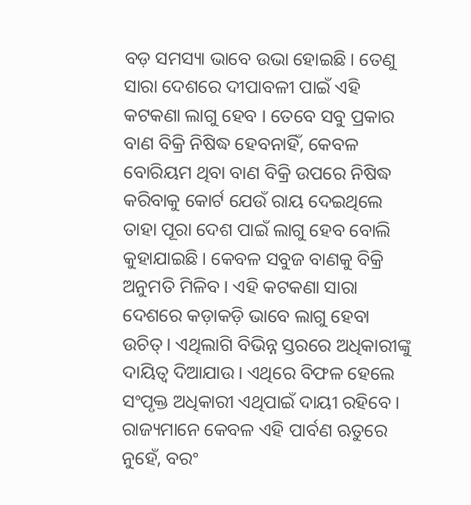ବଡ଼ ସମସ୍ୟା ଭାବେ ଉଭା ହୋଇଛି। ତେଣୁ ସାରା ଦେଶରେ ଦୀପାବଳୀ ପାଇଁ ଏହି କଟକଣା ଲାଗୁ ହେବ । ତେବେ ସବୁ ପ୍ରକାର ବାଣ ବିକ୍ରି ନିଷିଦ୍ଧ ହେବନାହିଁ, କେବଳ ବୋରିୟମ ଥିବା ବାଣ ବିକ୍ରି ଉପରେ ନିଷିଦ୍ଧ କରିବାକୁ କୋର୍ଟ ଯେଉଁ ରାୟ ଦେଇଥିଲେ ତାହା ପୂରା ଦେଶ ପାଇଁ ଲାଗୁ ହେବ ବୋଲି କୁହାଯାଇଛି। କେବଳ ସବୁଜ ବାଣକୁ ବିକ୍ରି ଅନୁମତି ମିଳିବ । ଏହି କଟକଣା ସାରା ଦେଶରେ କଡ଼ାକଡ଼ି ଭାବେ ଲାଗୁ ହେବା ଉଚିତ୍। ଏଥିଲାଗି ବିଭିନ୍ନ ସ୍ତରରେ ଅଧିକାରୀଙ୍କୁ ଦାୟିତ୍ବ ଦିଆଯାଉ। ଏଥିରେ ବିଫଳ ହେଲେ ସଂପୃକ୍ତ ଅଧିକାରୀ ଏଥିପାଇଁ ଦାୟୀ ରହିବେ। ରାଜ୍ୟମାନେ କେବଳ ଏହି ପାର୍ବଣ ଋତୁରେ ନୁହେଁ, ବରଂ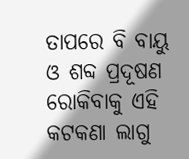ତାପରେ ବି ବାୟୁ ଓ ଶବ୍ଦ ପ୍ରଦୂଷଣ ରୋକିବାକୁ ଏହି କଟକଣା ଲାଗୁ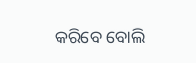କରିବେ ବୋଲି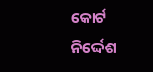କୋର୍ଟ ନିର୍ଦ୍ଦେଶ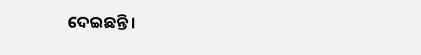ଦେଇଛନ୍ତି ।